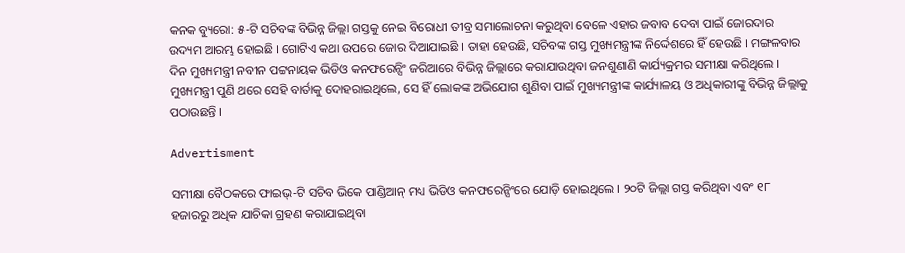କନକ ବ୍ୟୁରୋ: ୫-ଟି ସଚିବଙ୍କ ବିଭିନ୍ନ ଜିଲ୍ଲା ଗସ୍ତକୁ ନେଇ ବିରୋଧୀ ତୀବ୍ର ସମାଲୋଚନା କରୁଥିବା ବେଳେ ଏହାର ଜବାବ ଦେବା ପାଇଁ ଜୋରଦାର ଉଦ୍ୟମ ଆରମ୍ଭ ହୋଇଛି । ଗୋଟିଏ କଥା ଉପରେ ଜୋର ଦିଆଯାଇଛି । ତାହା ହେଉଛି, ସଚିବଙ୍କ ଗସ୍ତ ମୁଖ୍ୟମନ୍ତ୍ରୀଙ୍କ ନିର୍ଦ୍ଦେଶରେ ହିଁ ହେଉଛି । ମଙ୍ଗଳବାର ଦିନ ମୁଖ୍ୟମନ୍ତ୍ରୀ ନବୀନ ପଟ୍ଟନାୟକ ଭିଡିଓ କନଫରେନ୍ସିଂ ଜରିଆରେ ବିଭିନ୍ନ ଜିଲ୍ଲାରେ କରାଯାଉଥିବା ଜନଶୁଣାଣି କାର୍ଯ୍ୟକ୍ରମର ସମୀକ୍ଷା କରିଥିଲେ । ମୁଖ୍ୟମନ୍ତ୍ରୀ ପୁଣି ଥରେ ସେହି ବାର୍ତାକୁ ଦୋହରାଇଥିଲେ, ସେ ହିଁ ଲୋକଙ୍କ ଅଭିଯୋଗ ଶୁଣିବା ପାଇଁ ମୁଖ୍ୟମନ୍ତ୍ରୀଙ୍କ କାର୍ଯ୍ୟାଳୟ ଓ ଅଧିକାରୀଙ୍କୁ ବିଭିନ୍ନ ଜିଲ୍ଲାକୁ ପଠାଉଛନ୍ତି ।

Advertisment

ସମୀକ୍ଷା ବୈଠକରେ ଫାଇଭ୍-ଟି ସଚିବ ଭିକେ ପାଣ୍ଡିଆନ୍ ମଧ୍ୟ ଭିଡିଓ କନଫରେନ୍ସିଂରେ ଯୋଡ଼ି ହୋଇଥିଲେ । ୨୦ଟି ଜିଲ୍ଲା ଗସ୍ତ କରିଥିବା ଏବଂ ୧୮ ହଜାରରୁ ଅଧିକ ଯାଚିକା ଗ୍ରହଣ କରାଯାଇଥିବା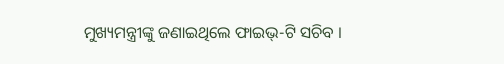ମୁଖ୍ୟମନ୍ତ୍ରୀଙ୍କୁ ଜଣାଇଥିଲେ ଫାଇଭ୍-ଟି ସଚିବ ।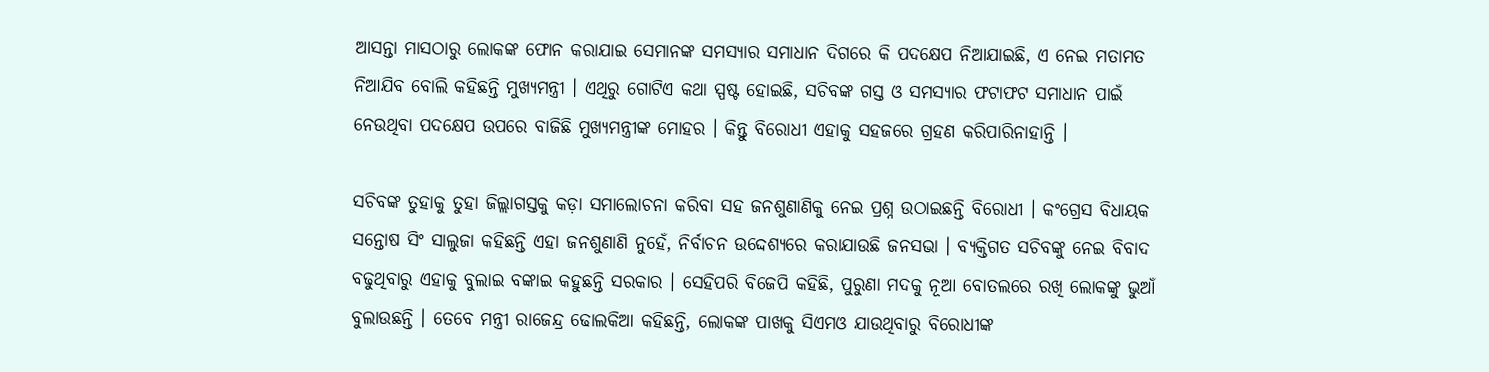ଆସନ୍ତା ମାସଠାରୁ ଲୋକଙ୍କ ଫୋନ କରାଯାଇ ସେମାନଙ୍କ ସମସ୍ୟାର ସମାଧାନ ଦିଗରେ କି ପଦକ୍ଷେପ ନିଆଯାଇଛି, ଏ ନେଇ ମତାମତ ନିଆଯିବ ବୋଲି କହିଛନ୍ତି ମୁଖ୍ୟମନ୍ତ୍ରୀ । ଏଥିରୁ ଗୋଟିଏ କଥା ସ୍ପଷ୍ଟ ହୋଇଛି, ସଚିବଙ୍କ ଗସ୍ତ ଓ ସମସ୍ୟାର ଫଟାଫଟ ସମାଧାନ ପାଇଁ ନେଉଥିବା ପଦକ୍ଷେପ ଉପରେ ବାଜିଛି ମୁଖ୍ୟମନ୍ତ୍ରୀଙ୍କ ମୋହର । କିନ୍ତୁ ବିରୋଧୀ ଏହାକୁ ସହଜରେ ଗ୍ରହଣ କରିପାରିନାହାନ୍ତି ।

ସଚିବଙ୍କ ତୁହାକୁ ତୁହା ଜିଲ୍ଲାଗସ୍ତକୁ କଡ଼ା ସମାଲୋଚନା କରିବା ସହ ଜନଶୁଣାଣିକୁ ନେଇ ପ୍ରଶ୍ନ ଉଠାଇଛନ୍ତି ବିରୋଧୀ । କଂଗ୍ରେସ ବିଧାୟକ ସନ୍ତୋଷ ସିଂ ସାଲୁଜା କହିଛନ୍ତି ଏହା ଜନଶୁଣାଣି ନୁହେଁ, ନିର୍ବାଚନ ଉଦ୍ଦେଶ୍ୟରେ କରାଯାଉଛି ଜନସଭା । ବ୍ୟକ୍ତିଗତ ସଚିବଙ୍କୁ ନେଇ ବିବାଦ ବଢୁଥିବାରୁ ଏହାକୁ ବୁଲାଇ ବଙ୍କାଇ କହୁଛନ୍ତି ସରକାର । ସେହିପରି ବିଜେପି କହିଛି, ପୁରୁଣା ମଦକୁ ନୂଆ ବୋତଲରେ ରଖି ଲୋକଙ୍କୁ ଭୁଆଁ ବୁଲାଉଛନ୍ତି । ତେବେ ମନ୍ତ୍ରୀ ରାଜେନ୍ଦ୍ର ଢୋଲକିଆ କହିଛନ୍ତି, ଲୋକଙ୍କ ପାଖକୁ ସିଏମଓ ଯାଉଥିବାରୁ ବିରୋଧୀଙ୍କ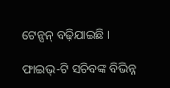ଟେନ୍ସନ୍ ବଢ଼ିଯାଇଛି ।

ଫାଇଭ୍-ଟି ସଚିବଙ୍କ ବିଭିନ୍ନ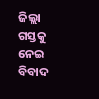ଜିଲ୍ଲା ଗସ୍ତକୁ ନେଇ ବିବାଦ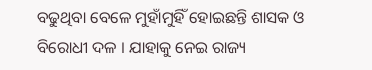ବଢୁଥିବା ବେଳେ ମୁହାଁମୁହିଁ ହୋଇଛନ୍ତି ଶାସକ ଓ ବିରୋଧୀ ଦଳ । ଯାହାକୁ ନେଇ ରାଜ୍ୟ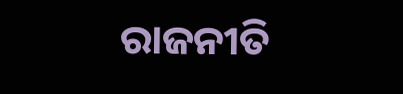ରାଜନୀତି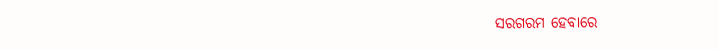ସରଗରମ ହେବାରେ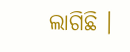ଲାଗିଛି ।